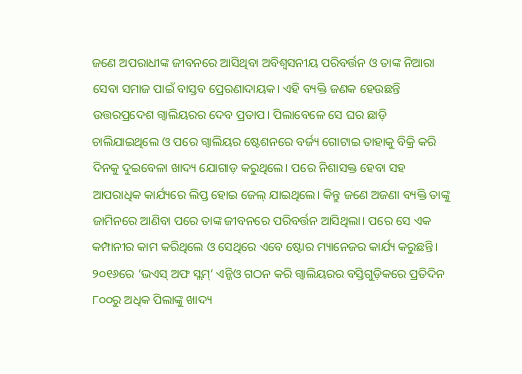ଜଣେ ଅପରାଧୀଙ୍କ ଜୀବନରେ ଆସିଥିବା ଅବିଶ୍ୱସନୀୟ ପରିବର୍ତ୍ତନ ଓ ତାଙ୍କ ନିଆରା ସେବା ସମାଜ ପାଇଁ ବାସ୍ତବ ପ୍ରେରଣାଦାୟକ। ଏହି ବ୍ୟକ୍ତି ଜଣକ ହେଉଛନ୍ତି ଉତ୍ତରପ୍ରଦେଶ ଗ୍ବାଲିୟରର ଦେବ ପ୍ରତାପ। ପିଲାବେଳେ ସେ ଘର ଛାଡ଼ି ଚାଲିଯାଇଥିଲେ ଓ ପରେ ଗ୍ବାଲିୟର ଷ୍ଟେଶନରେ ବର୍ଜ୍ୟ ଗୋଟାଇ ତାହାକୁ ବିକ୍ରି କରି ଦିନକୁ ଦୁଇବେଳା ଖାଦ୍ୟ ଯୋଗାଡ଼ କରୁଥିଲେ। ପରେ ନିଶାସକ୍ତ ହେବା ସହ ଆପରାଧିକ କାର୍ଯ୍ୟରେ ଲିପ୍ତ ହୋଇ ଜେଲ୍ ଯାଇଥିଲେ। କିନ୍ତୁ ଜଣେ ଅଜଣା ବ୍ୟକ୍ତି ତାଙ୍କୁ ଜାମିନରେ ଆଣିବା ପରେ ତାଙ୍କ ଜୀବନରେ ପରିବର୍ତ୍ତନ ଆସିଥିଲା। ପରେ ସେ ଏକ କମ୍ପାନୀର କାମ କରିଥିଲେ ଓ ସେଥିରେ ଏବେ ଷ୍ଟୋର ମ୍ୟାନେଜର କାର୍ଯ୍ୟ କରୁଛନ୍ତି। ୨୦୧୬ରେ ‘ଭଏସ୍ ଅଫ ସ୍ଲମ୍’ ଏନ୍ଜିଓ ଗଠନ କରି ଗ୍ବାଲିୟରର ବସ୍ତିଗୁଡ଼ିକରେ ପ୍ରତିଦିନ ୮୦୦ରୁ ଅଧିକ ପିଲାଙ୍କୁ ଖାଦ୍ୟ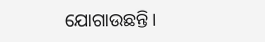ଯୋଗାଉଛନ୍ତି।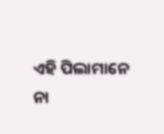ଏହି ପିଲାମାନେ ନା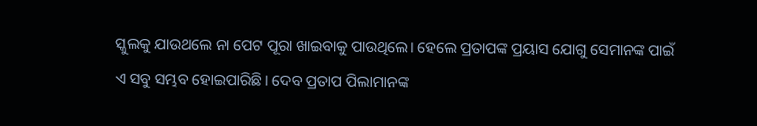ସ୍କୁଲକୁ ଯାଉଥଲେ ନା ପେଟ ପୂରା ଖାଇବାକୁ ପାଉଥିଲେ। ହେଲେ ପ୍ରତାପଙ୍କ ପ୍ରୟାସ ଯୋଗୁ ସେମାନଙ୍କ ପାଇଁ ଏ ସବୁ ସମ୍ଭବ ହୋଇପାରିଛି। ଦେବ ପ୍ରତାପ ପିଲାମାନଙ୍କ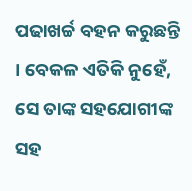ପଢାଖର୍ଚ୍ଚ ବହନ କରୁଛନ୍ତି । ବେକଳ ଏତିକି ନୁହେଁ, ସେ ତାଙ୍କ ସହଯୋଗୀଙ୍କ ସହ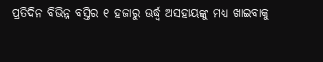ପ୍ରତିଦିନ ବିଭିନ୍ନ ବସ୍ତିର ୧ ହଜାରୁ ଊର୍ଦ୍ଧ୍ୱ ଅସହାୟଙ୍କୁ ମଧ୍ୟ ଖାଇବାକୁ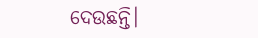ଦେଉଛନ୍ତି।